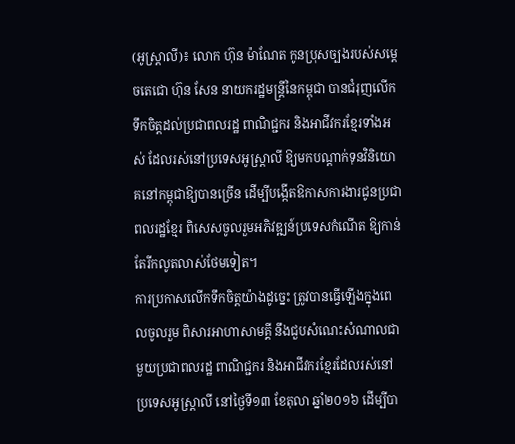(អូស្រ្តាលី)៖ លោក ហ៊ុន ម៉ាណែត កូនប្រុសច្បងរបស់សម្ដេចតេជោ ហ៊ុន សែន នាយករដ្ឋមន្រ្តីនៃកម្ពុជា បានជំរុញលើកទឹកចិត្តដល់ប្រជាពលរដ្ឋ ពាណិជ្ជករ និងអាជីវករខ្មែរទាំងអស់ ដែលរស់នៅប្រទេសអូស្រ្តាលី ឱ្យមកបណ្ដាក់ទុនវិនិយោគនៅកម្ពុជាឱ្យបានច្រើន ដើម្បីបង្កើតឱកាសការងារជូនប្រជាពលរដ្ឋខ្មែរ ពិសេសចូលរួមអភិវឌ្ឍន៍ប្រទេសកំណើត ឱ្យកាន់តែរីកលូតលាស់ថែមទៀត។
ការប្រកាសលើកទឹកចិត្តយ៉ាងដូច្នេះ ត្រូវបានធ្វើឡើងក្នុងពេលចូលរួម ពិសារអាហាសាមគ្គី នឹងជួបសំណេះសំណាលជាមួយប្រជាពលរដ្ឋ ពាណិជ្ជករ និងអាជីវករខ្មែរដែលរស់នៅប្រទេសអូស្រ្តាលី នៅថ្ងៃទី១៣ ខែតុលា ឆ្នាំ២០១៦ ដើម្បីបា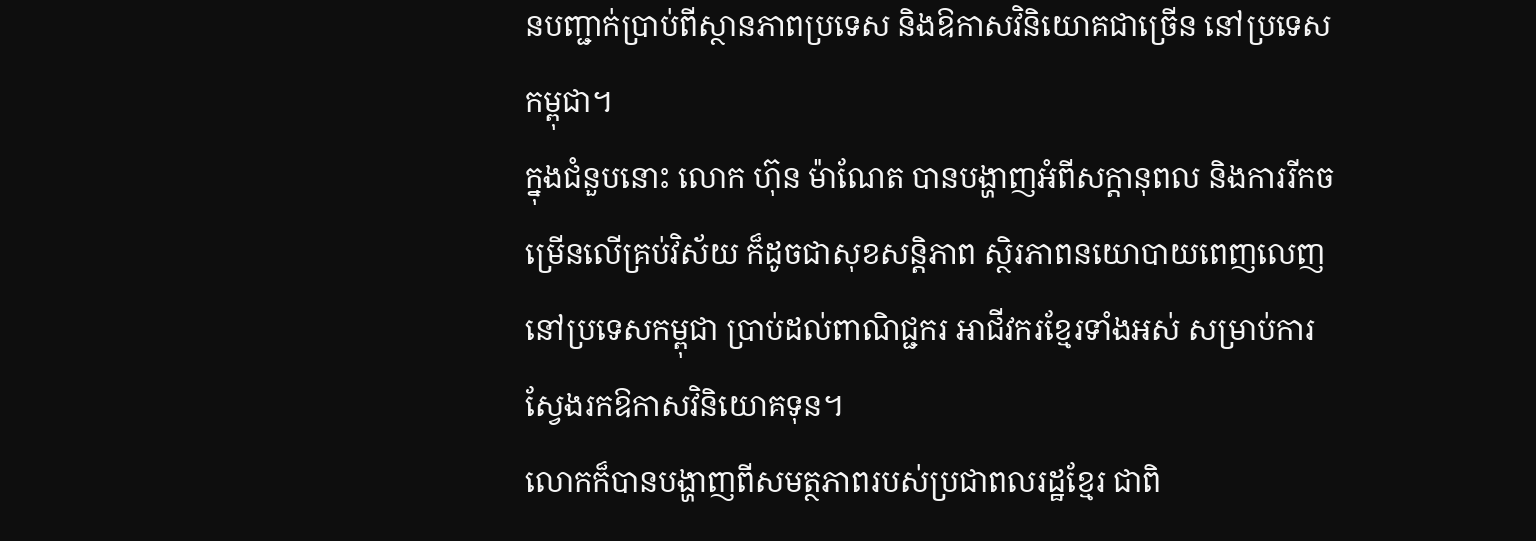នបញ្ជាក់ប្រាប់ពីស្ថានភាពប្រទេស និងឱកាសវិនិយោគជាច្រើន នៅប្រទេសកម្ពុជា។
ក្នុងជំនួបនោះ លោក ហ៊ុន ម៉ាណែត បានបង្ហាញអំពីសក្តានុពល និងការរីកចម្រើនលើគ្រប់វិស័យ ក៏ដូចជាសុខសន្តិភាព ស្ថិរភាពនយោបាយពេញលេញ នៅប្រទេសកម្ពុជា ប្រាប់ដល់ពាណិជ្ជករ អាជីវករខ្មែរទាំងអស់ សម្រាប់ការស្វែងរកឱកាសវិនិយោគទុន។
លោកក៏បានបង្ហាញពីសមត្ថភាពរបស់ប្រជាពលរដ្ឋខ្មែរ ជាពិ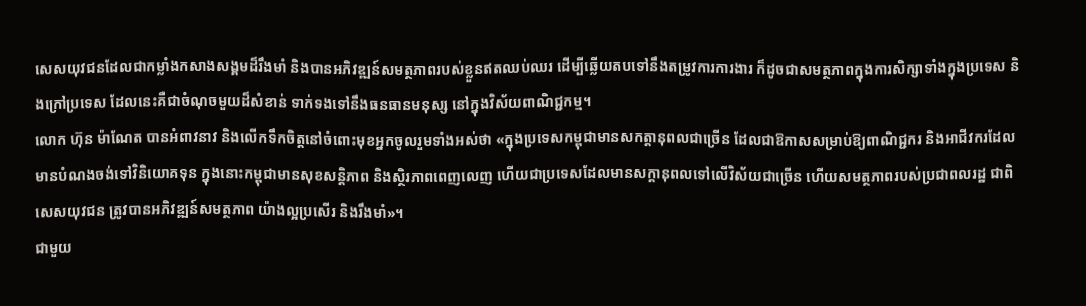សេសយុវជនដែលជាកម្លាំងកសាងសង្គមដ៏រឹងមាំ និងបានអភិវឌ្ឍន៍សមត្ថភាពរបស់ខ្លួនឥតឈប់ឈរ ដើម្បីឆ្លើយតបទៅនឹងតម្រូវការការងារ ក៏ដូចជាសមត្ថភាពក្នុងការសិក្សាទាំងក្នុងប្រទេស និងក្រៅប្រទេស ដែលនេះគឺជាចំណុចមួយដ៏សំខាន់ ទាក់ទងទៅនឹងធនធានមនុស្ស នៅក្នុងវិស័យពាណិជ្ជកម្ម។
លោក ហ៊ុន ម៉ាណែត បានអំពាវនាវ និងលើកទឹកចិត្តនៅចំពោះមុខអ្នកចូលរួមទាំងអស់ថា «ក្នុងប្រទេសកម្ពុជាមានសកត្តានុពលជាច្រើន ដែលជាឱកាសសម្រាប់ឱ្យពាណិជ្ជករ និងអាជីវករដែលមានបំណងចង់ទៅវិនិយោគទុន ក្នុងនោះកម្ពុជាមានសុខសន្តិភាព និងស្ថិរភាពពេញលេញ ហើយជាប្រទេសដែលមានសក្តានុពលទៅលើវិស័យជាច្រើន ហើយសមត្ថភាពរបស់ប្រជាពលរដ្ឋ ជាពិសេសយុវជន ត្រូវបានអភិវឌ្ឍន៍សមត្ថភាព យ៉ាងល្អប្រសើរ និងរឹងមាំ»។
ជាមួយ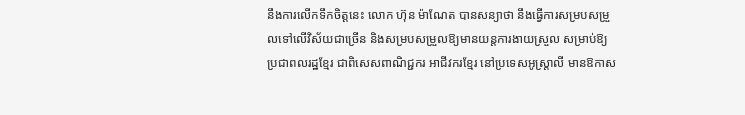នឹងការលើកទឹកចិត្តនេះ លោក ហ៊ុន ម៉ាណែត បានសន្យាថា នឹងធ្វើការសម្របសម្រួលទៅលើវិស័យជាច្រើន និងសម្របសម្រួលឱ្យមានយន្តការងាយស្រួល សម្រាប់ឱ្យប្រជាពលរដ្ឋខ្មែរ ជាពិសេសពាណិជ្ជករ អាជីវករខ្មែរ នៅប្រទេសអូស្រ្តាលី មានឱកាស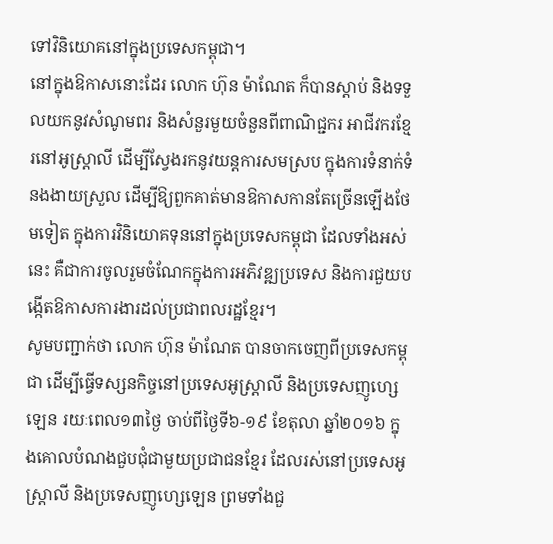ទៅវិនិយោគនៅក្នុងប្រទេសកម្ពុជា។
នៅក្នុងឱកាសនោះដែរ លោក ហ៊ុន ម៉ាណែត ក៏បានស្តាប់ និងទទួលយកនូវសំណូមពរ និងសំនួរមួយចំនួនពីពាណិជ្ជករ អាជីវករខ្មែរនៅអូស្រ្តាលី ដើម្បីស្វែងរកនូវយន្តការសមស្រប ក្នុងការទំនាក់ទំនងងាយស្រួល ដើម្បីឱ្យពួកគាត់មានឱកាសកានតែច្រើនឡើងថែមទៀត ក្នុងការវិនិយោគទុននៅក្នុងប្រទេសកម្ពុជា ដែលទាំងអស់នេះ គឺជាការចូលរួមចំណែកក្នុងការអភិវឌ្ឍប្រទេស និងការជួយបង្កើតឱកាសការងារដល់ប្រជាពលរដ្ឋខ្មែរ។
សូមបញ្ជាក់ថា លោក ហ៊ុន ម៉ាណែត បានចាកចេញពីប្រទេសកម្ពុជា ដើម្បីធ្វើទស្សនកិច្ចនៅប្រទេសអូស្រ្តាលី និងប្រទេសញូហ្សេឡេន រយៈពេល១៣ថ្ងៃ ចាប់ពីថ្ងៃទី៦-១៩ ខែតុលា ឆ្នាំ២០១៦ ក្នុងគោលបំណងជួបជុំជាមួយប្រជាជនខ្មែរ ដែលរស់នៅប្រទេសអូស្ត្រាលី និងប្រទេសញូហ្សេឡេន ព្រមទាំងជួ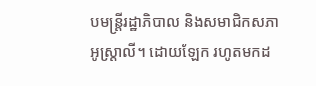បមន្ត្រីរដ្ឋាភិបាល និងសមាជិកសភាអូស្ត្រាលី។ ដោយឡែក រហូតមកដ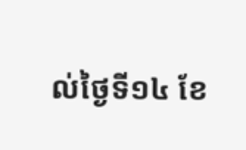ល់ថ្ងៃទី១៤ ខែ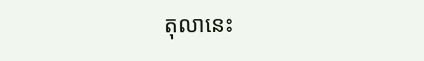តុលានេះ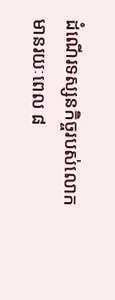ដំណើរទស្សនកិច្ចរបស់លោក មានរយៈពេល ៨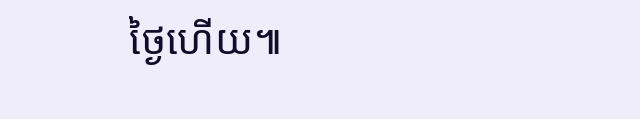ថ្ងៃហើយ៕